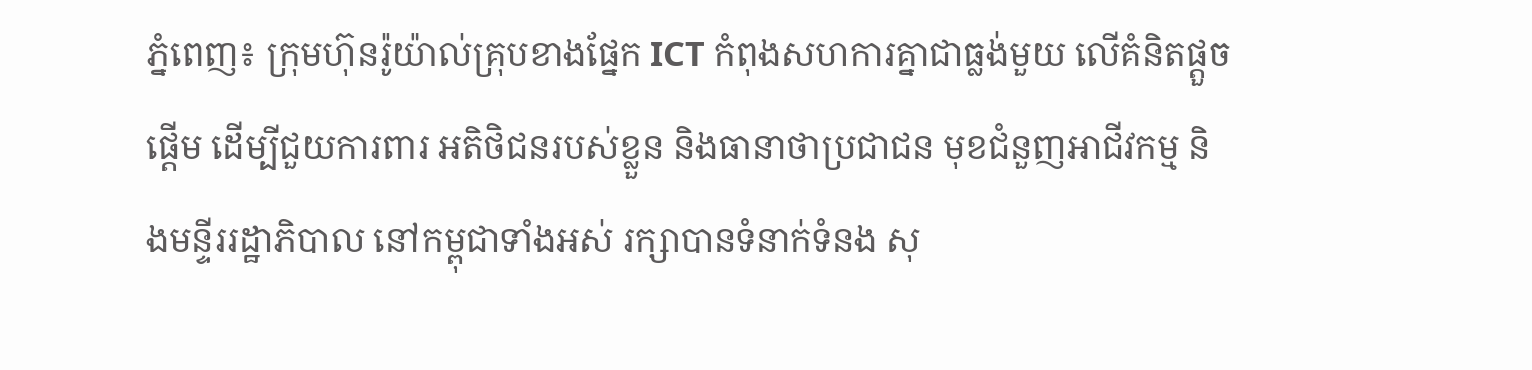ភ្នំពេញ៖ ក្រុមហ៊ុនរ៉ូយ៉ាល់គ្រុបខាងផ្នែក ICT កំពុងសហការគ្នាជាធ្លង់មួយ លើគំនិតផ្តួចផ្តើម ដើម្បីជួយការពារ អតិថិជនរបស់ខ្លួន និងធានាថាប្រជាជន មុខជំនួញអាជីវកម្ម និងមន្ទីររដ្ឋាភិបាល នៅកម្ពុជាទាំងអស់ រក្សាបានទំនាក់ទំនង សុ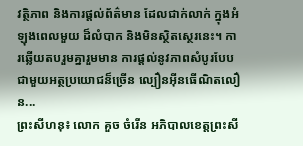វត្ថិភាព និងការផ្តល់ព័ត៌មាន ដែលជាក់លាក់ ក្នុងអំឡុងពេលមួយ ដ៏លំបាក និងមិនស្ថិតស្ថេរនេះ។ ការឆ្លើយតបរួមគ្នារួមមាន ការផ្តល់នូវភាពសំបូរបែប ជាមួយអត្ថប្រយោជន៏ច្រើន ល្បឿនអ៊ីនធើណិតលឿន...
ព្រះសីហនុ៖ លោក គួច ចំរើន អភិបាលខេត្តព្រះសី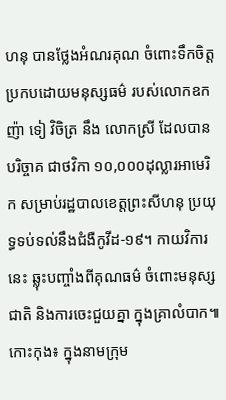ហនុ បានថ្លែងអំណរគុណ ចំពោះទឹកចិត្តប្រកបដោយមនុស្សធម៌ របស់លោកឧកញ៉ា ទៀ វិចិត្រ នឹង លោកស្រី ដែលបានបរិច្ចាគ ជាថវិកា ១០,០០០ដុល្លារអាមេរិក សម្រាប់រដ្ឋបាលខេត្តព្រះសីហនុ ប្រយុទ្ធទប់ទល់នឹងជំងឺកូវីដ-១៩។ កាយវិការនេះ ឆ្លុះបញ្ចាំងពីគុណធម៌ ចំពោះមនុស្សជាតិ និងការចេះជួយគ្នា ក្នុងគ្រាលំបាក៕
កោះកុង៖ ក្នុងនាមក្រុម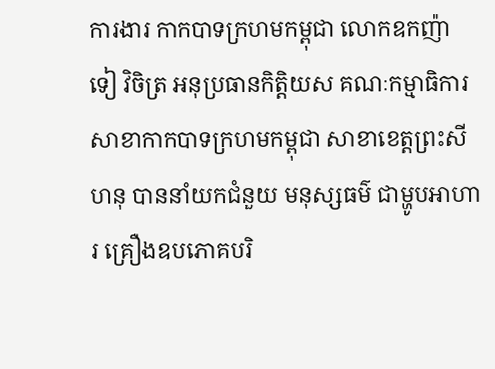ការងារ កាកបាទក្រហមកម្ពុជា លោកឧកញ៉ា ទៀ វិចិត្រ អនុប្រធានកិត្តិយស គណៈកម្មាធិការ សាខាកាកបាទក្រហមកម្ពុជា សាខាខេត្តព្រះសីហនុ បាននាំយកជំនួយ មនុស្សធម៌ ជាម្ហូបអាហារ គ្រឿងឧបភោគបរិ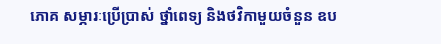ភោគ សម្ភារៈប្រើប្រាស់ ថ្នាំពេទ្យ និងថវិកាមួយចំនួន ឧប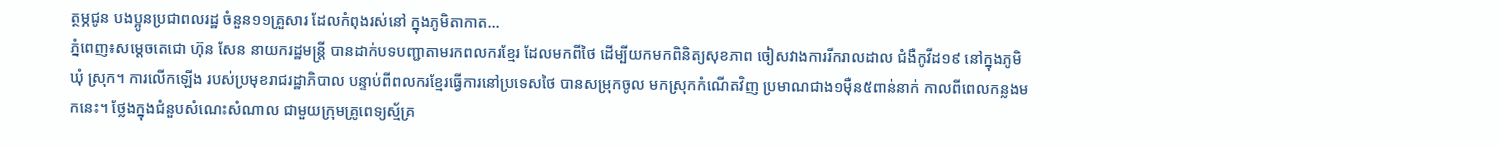ត្ថម្ភជូន បងប្អូនប្រជាពលរដ្ឋ ចំនួន១១គ្រួសារ ដែលកំពុងរស់នៅ ក្នុងភូមិតាកាត...
ភ្នំពេញ៖សម្តេចតេជោ ហ៊ុន សែន នាយករដ្ឋមន្ត្រី បានដាក់បទបញ្ជាតាមរកពលករខ្មែរ ដែលមកពីថៃ ដើម្បីយកមកពិនិត្យសុខភាព ចៀសវាងការរីករាលដាល ជំងឺកូវីដ១៩ នៅក្នុងភូមិ ឃុំ ស្រុក។ ការលើកឡើង របស់ប្រមុខរាជរដ្ឋាភិបាល បន្ទាប់ពីពលករខ្មែរធ្វើការនៅប្រទេសថៃ បានសម្រុកចូល មកស្រុកកំណើតវិញ ប្រមាណជាង១ម៉ឺន៥ពាន់នាក់ កាលពីពេលកន្លងមកនេះ។ ថ្លែងក្នុងជំនួបសំណេះសំណាល ជាមួយក្រុមគ្រូពេទ្យស្ម័គ្រ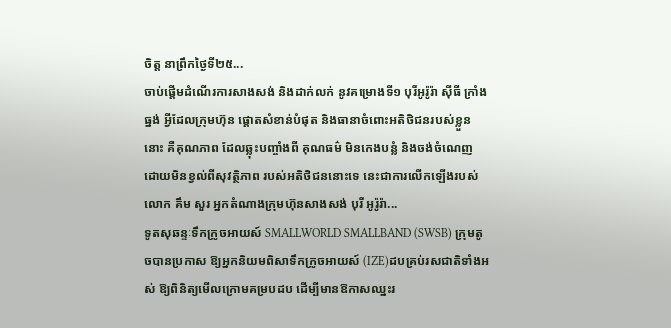ចិត្ត នាព្រឹកថ្ងៃទី២៥...
ចាប់ផ្តើមដំណើរការសាងសង់ និងដាក់លក់ នូវគម្រោងទី១ បុរីអូរ៉ូរ៉ា ស៊ីធី ក្រាំងធ្នង់ អ្វីដែលក្រុមហ៊ុន ផ្តោតសំខាន់បំផុត និងធានាចំពោះអតិថិជនរបស់ខ្លួននោះ គឺគុណភាព ដែលឆ្លុះបញ្ចាំងពី គុណធម៌ មិនកេងបន្លំ និងចង់ចំណេញ ដោយមិនខ្វល់ពីសុវត្ថិភាព របស់អតិថិជននោះទេ នេះជាការលើកឡើងរបស់លោក គឹម សួរ អ្នកតំណាងក្រុមហ៊ុនសាងសង់ បុរី អូរ៉ូរ៉ា...
ទូតសុឆន្ទៈទឹកក្រូចអាយស៍ SMALLWORLD SMALLBAND (SWSB) ក្រុមតូចបានប្រកាស ឱ្យអ្នកនិយមពិសាទឹកក្រូចអាយស៍ (IZE)ដបគ្រប់រសជាតិទាំងអស់ ឱ្យពិនិត្យមើលក្រោមគម្របដប ដើម្បីមានឱកាសឈ្នះរ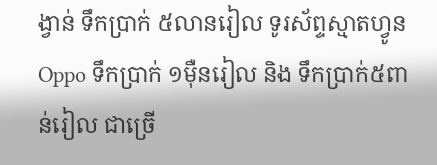ង្វាន់ ទឹកប្រាក់ ៥លានរៀល ទូរស័ព្ទស្មាតហ្វូន Oppo ទឹកប្រាក់ ១ម៉ឺនរៀល និង ទឹកប្រាក់៥ពាន់រៀល ជាច្រើ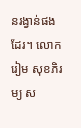នរង្វាន់ផងដែរ។ លោក រៀម សុខភិរម្យ ស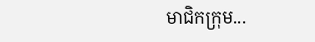មាជិកក្រុម...